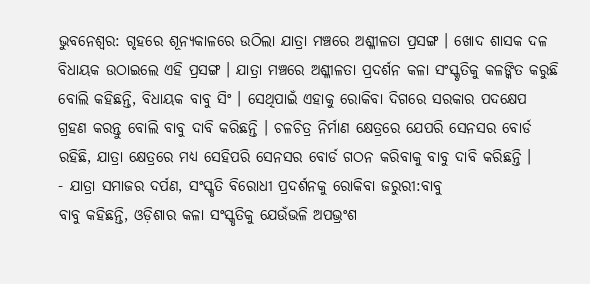ଭୁବନେଶ୍ବର: ଗୃହରେ ଶୂନ୍ୟକାଳରେ ଉଠିଲା ଯାତ୍ରା ମଞ୍ଚରେ ଅଶ୍ଳୀଳତା ପ୍ରସଙ୍ଗ । ଖୋଦ ଶାସକ ଦଳ ବିଧାୟକ ଉଠାଇଲେ ଏହି ପ୍ରସଙ୍ଗ । ଯାତ୍ରା ମଞ୍ଚରେ ଅଶ୍ଳୀଳତା ପ୍ରଦର୍ଶନ କଳା ସଂସ୍କୃତିକୁ କଳଙ୍କିତ କରୁଛି ବୋଲି କହିଛନ୍ତି, ବିଧାୟକ ବାବୁ ସିଂ । ସେଥିପାଇଁ ଏହାକୁ ରୋକିବା ଦିଗରେ ସରକାର ପଦକ୍ଷେପ ଗ୍ରହଣ କରନ୍ତୁ ବୋଲି ବାବୁ ଦାବି କରିଛନ୍ତି । ଚଳଚିତ୍ର ନିର୍ମାଣ କ୍ଷେତ୍ରରେ ଯେପରି ସେନସର ବୋର୍ଡ ରହିଛି, ଯାତ୍ରା କ୍ଷେତ୍ରରେ ମଧ୍ୟ ସେହିପରି ସେନସର ବୋର୍ଡ ଗଠନ କରିବାକୁ ବାବୁ ଦାବି କରିଛନ୍ତି ।
- ଯାତ୍ରା ସମାଜର ଦର୍ପଣ, ସଂସ୍କୃତି ବିରୋଧୀ ପ୍ରଦର୍ଶନକୁ ରୋକିବା ଜରୁରୀ:ବାବୁ
ବାବୁ କହିଛନ୍ତି, ଓଡ଼ିଶାର କଳା ସଂସ୍କୃତିକୁ ଯେଉଁଭଳି ଅପଭ୍ରଂଶ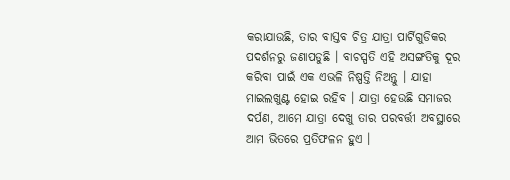କରାଯାଉଛି, ତାର ବାସ୍ତବ ଚିତ୍ର ଯାତ୍ରା ପାର୍ଟିଗୁଡିକର ପଦର୍ଶନରୁ ଜଣାପଡୁଛି । ବାଚସ୍ପତି ଏହି ଅସଙ୍ଗତିକୁ ଦୂର କରିବା ପାଇଁ ଏକ ଏଭଳି ନିଷ୍ପତ୍ତି ନିଅନ୍ତୁ । ଯାହା ମାଇଲଖୁଣ୍ଟ ହୋଇ ରହିବ । ଯାତ୍ରା ହେଉଛି ସମାଜର ଦର୍ପଣ, ଆମେ ଯାତ୍ରା ଦେଖୁ ତାର ପରବର୍ତ୍ତୀ ଅବସ୍ଥାରେ ଆମ ଭିତରେ ପ୍ରତିଫଳନ ହୁଏ ।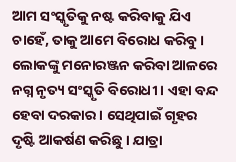ଆମ ସଂସ୍କୃତିକୁ ନଷ୍ଟ କରିବାକୁ ଯିଏ ଚାହେଁ, ତାକୁ ଆମେ ବିରୋଧ କରିବୁ । ଲୋକଙ୍କୁ ମନୋରଞ୍ଜନ କରିବା ଆଳରେ ନଗ୍ନ ନୃତ୍ୟ ସଂସ୍କୃତି ବିରୋଧୀ । ଏହା ବନ୍ଦ ହେବା ଦରକାର । ସେଥିପାଇଁ ଗୃହର ଦୃଷ୍ଟି ଆକର୍ଷଣ କରିଛୁ । ଯାତ୍ରା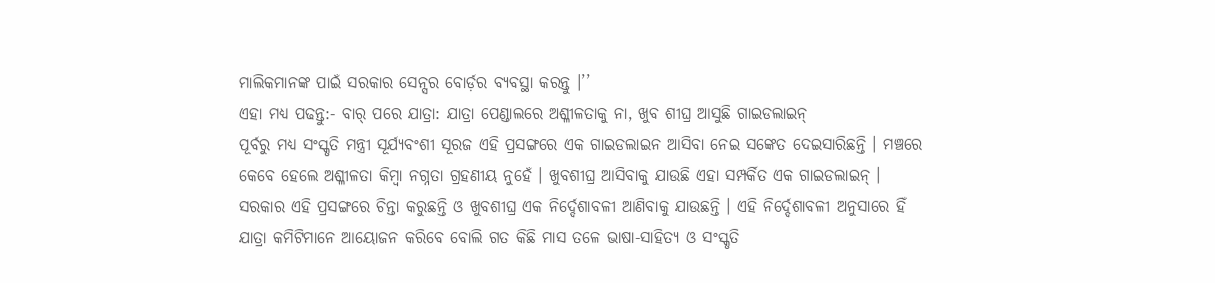ମାଲିକମାନଙ୍କ ପାଇଁ ସରକାର ସେନ୍ସର ବୋର୍ଡ଼ର ବ୍ୟବସ୍ଥା କରନ୍ତୁ ।’’
ଏହା ମଧ୍ୟ ପଢନ୍ତୁ:- ବାର୍ ପରେ ଯାତ୍ରା: ଯାତ୍ରା ପେଣ୍ଡାଲରେ ଅଶ୍ଳୀଳତାକୁ ନା, ଖୁବ ଶୀଘ୍ର ଆସୁଛି ଗାଇଡଲାଇନ୍
ପୂର୍ବରୁ ମଧ୍ୟ ସଂସ୍କୃତି ମନ୍ତ୍ରୀ ସୂର୍ଯ୍ୟବଂଶୀ ସୂରଜ ଏହି ପ୍ରସଙ୍ଗରେ ଏକ ଗାଇଡଲାଇନ ଆସିବା ନେଇ ସଙ୍କେତ ଦେଇସାରିଛନ୍ତି । ମଞ୍ଚରେ କେବେ ହେଲେ ଅଶ୍ଳୀଳତା କିମ୍ବା ନଗ୍ନତା ଗ୍ରହଣୀୟ ନୁହେଁ । ଖୁବଶୀଘ୍ର ଆସିବାକୁ ଯାଉଛି ଏହା ସମ୍ପର୍କିତ ଏକ ଗାଇଡଲାଇନ୍ । ସରକାର ଏହି ପ୍ରସଙ୍ଗରେ ଚିନ୍ତା କରୁଛନ୍ତି ଓ ଖୁବଶୀଘ୍ର ଏକ ନିର୍ଦ୍ଦେଶାବଳୀ ଆଣିବାକୁ ଯାଉଛନ୍ତି । ଏହି ନିର୍ଦ୍ଦେଶାବଳୀ ଅନୁସାରେ ହିଁ ଯାତ୍ରା କମିଟିମାନେ ଆୟୋଜନ କରିବେ ବୋଲି ଗତ କିଛି ମାସ ତଳେ ଭାଷା-ସାହିତ୍ୟ ଓ ସଂସ୍କୃତି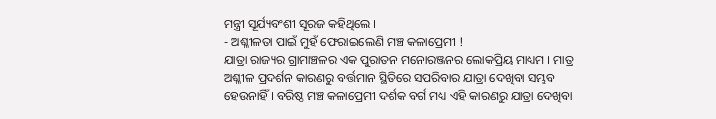ମନ୍ତ୍ରୀ ସୂର୍ଯ୍ୟବଂଶୀ ସୂରଜ କହିଥିଲେ ।
- ଅଶ୍ଳୀଳତା ପାଇଁ ମୁହଁ ଫେରାଇଲେଣି ମଞ୍ଚ କଳାପ୍ରେମୀ !
ଯାତ୍ରା ରାଜ୍ୟର ଗ୍ରାମାଞ୍ଚଳର ଏକ ପୁରାତନ ମନୋରଞ୍ଜନର ଲୋକପ୍ରିୟ ମାଧ୍ୟମ । ମାତ୍ର ଅଶ୍ଳୀଳ ପ୍ରଦର୍ଶନ କାରଣରୁ ବର୍ତ୍ତମାନ ସ୍ଥିତିରେ ସପରିବାର ଯାତ୍ରା ଦେଖିବା ସମ୍ଭବ ହେଉନାହିଁ । ବରିଷ୍ଠ ମଞ୍ଚ କଳାପ୍ରେମୀ ଦର୍ଶକ ବର୍ଗ ମଧ୍ୟ ଏହି କାରଣରୁ ଯାତ୍ରା ଦେଖିବା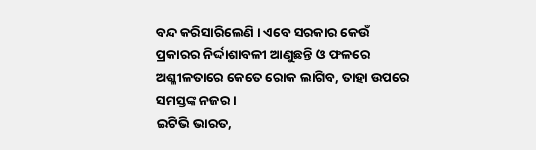ବନ୍ଦ କରିସାରିଲେଣି । ଏବେ ସରକାର କେଉଁ ପ୍ରକାରର ନିର୍ଦ୍ଦାଶାବଳୀ ଆଣୁଛନ୍ତି ଓ ଫଳରେ ଅଶ୍ଳୀଳତାରେ କେତେ ରୋକ ଲାଗିବ, ତାହା ଉପରେ ସମସ୍ତଙ୍କ ନଜର ।
ଇଟିଭି ଭାରତ,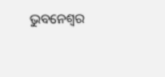ଭୁବନେଶ୍ବର